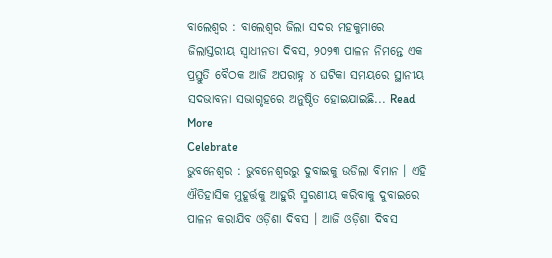ବାଲେଶ୍ୱର : ବାଲେଶ୍ୱର ଜିଲା ସଦର ମହକୁମାରେ ଜିଲାସ୍ତରୀୟ ସ୍ୱାଧୀନତା ଦିବସ, ୨୦୨୩ ପାଳନ ନିମନ୍ତେ ଏକ ପ୍ରସ୍ତୁତି ବୈଠକ ଆଜି ଅପରାହ୍ନ ୪ ଘଟିକା ସମୟରେ ସ୍ଥାନୀୟ ସଦଭାବନା ସଭାଗୃହରେ ଅନୁଷ୍ଠିତ ହୋଇଯାଇଛି... Read More
Celebrate
ଭୁବନେଶ୍ୱର : ଭୁବନେଶ୍ବରରୁ ଦୁବାଇକୁ ଉଡିଲା ବିମାନ । ଏହି ଐତିହାସିକ ମୁହୂର୍ତ୍ତକୁ ଆହୁରି ସ୍ମରଣୀୟ କରିବାକୁ ଦୁବାଇରେ ପାଳନ କରାଯିବ ଓଡ଼ିଶା ଦିବସ । ଆଜି ଓଡ଼ିଶା ଦିବସ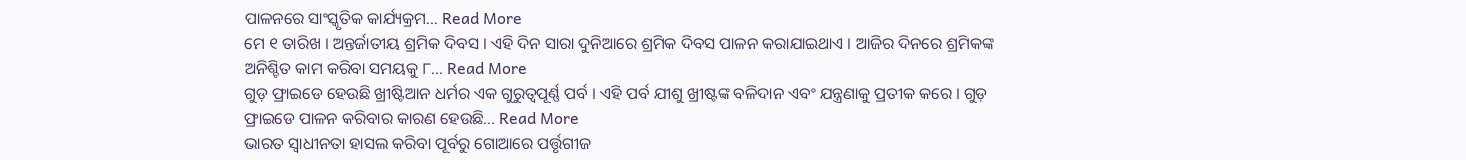ପାଳନରେ ସାଂସ୍କୃତିକ କାର୍ଯ୍ୟକ୍ରମ... Read More
ମେ ୧ ତାରିଖ । ଅନ୍ତର୍ଜାତୀୟ ଶ୍ରମିକ ଦିବସ । ଏହି ଦିନ ସାରା ଦୁନିଆରେ ଶ୍ରମିକ ଦିବସ ପାଳନ କରାଯାଇଥାଏ । ଆଜିର ଦିନରେ ଶ୍ରମିକଙ୍କ ଅନିଶ୍ଚିତ କାମ କରିବା ସମୟକୁ ୮... Read More
ଗୁଡ଼ ଫ୍ରାଇଡେ ହେଉଛି ଖ୍ରୀଷ୍ଟିଆନ ଧର୍ମର ଏକ ଗୁରୁତ୍ୱପୂର୍ଣ୍ଣ ପର୍ବ । ଏହି ପର୍ବ ଯୀଶୁ ଖ୍ରୀଷ୍ଟଙ୍କ ବଳିଦାନ ଏବଂ ଯନ୍ତ୍ରଣାକୁ ପ୍ରତୀକ କରେ । ଗୁଡ଼ ଫ୍ରାଇଡେ ପାଳନ କରିବାର କାରଣ ହେଉଛି... Read More
ଭାରତ ସ୍ୱାଧୀନତା ହାସଲ କରିବା ପୂର୍ବରୁ ଗୋଆରେ ପର୍ତ୍ତୃଗୀଜ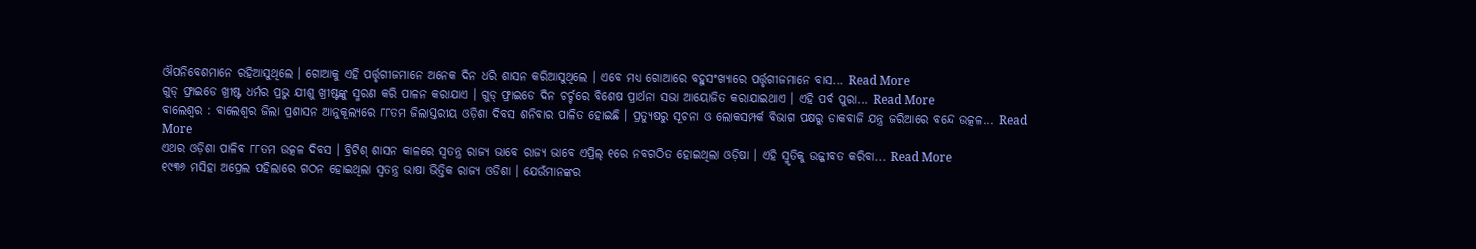ଔପନିବେଶମାନେ ରହିଆସୁଥିଲେ । ଗୋଆକୁ ଏହି ପର୍ତ୍ତୃଗୀଜମାନେ ଅନେକ ଦିନ ଧରି ଶାସନ କରିଆସୁଥିଲେ । ଏବେ ମଧ୍ୟ ଗୋଆରେ ବହୁସଂଖ୍ୟାରେ ପର୍ତ୍ତୃଗୀଜମାନେ ବାସ... Read More
ଗୁଡ୍ ଫ୍ରାଇଡେ ଖ୍ରୀଷ୍ଟ ଧର୍ମର ପ୍ରଭୁ ଯୀଶୁ ଖ୍ରୀଷ୍ଟଙ୍କୁ ସ୍ମରଣ କରି ପାଳନ କରାଯାଏ । ଗୁଡ୍ ଫ୍ରାଇଡେ ଦିନ ଚର୍ଚ୍ଚରେ ବିଶେଷ ପ୍ରାର୍ଥନା ସଭା ଆୟୋଜିତ କରାଯାଇଥାଏ । ଏହି ପର୍ବ ପୁରା... Read More
ବାଲେଶ୍ୱର : ବାଲେଶ୍ୱର ଜିଲା ପ୍ରଶାସନ ଆନୁକୂଲ୍ୟରେ ୮୮ତମ ଜିଲାସ୍ତରୀୟ ଓଡ଼ିଶା ଦିବସ ଶନିବାର ପାଳିତ ହୋଇଛି । ପ୍ରତ୍ୟୁଷରୁ ସୂଚନା ଓ ଲୋକସମ୍ପର୍କ ବିଭାଗ ପକ୍ଷରୁ ଡାକବାଜି ଯନ୍ତ୍ର ଜରିଆରେ ବନ୍ଦେ ଉତ୍କଳ... Read More
ଏଥର ଓଡ଼ିଶା ପାଳିବ ୮୮ତମ ଉତ୍କଳ ଦିବସ । ବ୍ରିଟିଶ୍ ଶାସନ କାଳରେ ସ୍ୱତନ୍ତ୍ର ରାଜ୍ୟ ଭାବେ ରାଜ୍ୟ ଭାବେ ଏପ୍ରିଲ୍ ୧ରେ ନବଗଠିତ ହୋଇଥିଲା ଓଡ଼ିଷା । ଏହି ସ୍ମୃତିକୁ ଉଜ୍ଜୀବତ କରିବା... Read More
୧୯୩୬ ମସିହା ଅପ୍ରେଲ ପହିଲାରେ ଗଠନ ହୋଇଥିଲା ସ୍ୱତନ୍ତ୍ର ଭାଷା ଭିତ୍ତିକ ରାଜ୍ୟ ଓଡିଶା । ଯେଉଁମାନଙ୍କର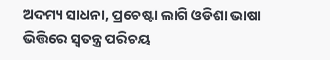ଅଦମ୍ୟ ସାଧନା, ପ୍ରଚେଷ୍ଟା ଲାଗି ଓଡିଶା ଭାଷା ଭିତ୍ତିରେ ସ୍ୱତନ୍ତ୍ର ପରିଚୟ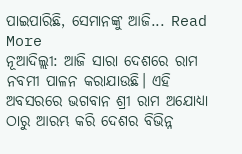ପାଇପାରିଛି, ସେମାନଙ୍କୁ ଆଜି... Read More
ନୂଆଦିଲ୍ଲୀ: ଆଜି ସାରା ଦେଶରେ ରାମ ନବମୀ ପାଳନ କରାଯାଉଛି। ଏହି ଅବସରରେ ଭଗବାନ ଶ୍ରୀ ରାମ ଅଯୋଧ୍ୟା ଠାରୁ ଆରମ୍ଭ କରି ଦେଶର ବିଭିନ୍ନ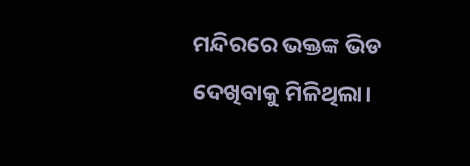ମନ୍ଦିରରେ ଭକ୍ତଙ୍କ ଭିଡ ଦେଖିବାକୁ ମିଳିଥିଲା।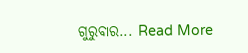ଗୁରୁବାର... Read More